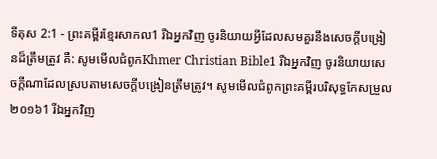ទីតុស 2:1 - ព្រះគម្ពីរខ្មែរសាកល1 រីឯអ្នកវិញ ចូរនិយាយអ្វីដែលសមគួរនឹងសេចក្ដីបង្រៀនដ៏ត្រឹមត្រូវ គឺ: សូមមើលជំពូកKhmer Christian Bible1 រីឯអ្នកវិញ ចូរនិយាយសេចក្ដីណាដែលស្របតាមសេចក្ដីបង្រៀនត្រឹមត្រូវ។ សូមមើលជំពូកព្រះគម្ពីរបរិសុទ្ធកែសម្រួល ២០១៦1 រីឯអ្នកវិញ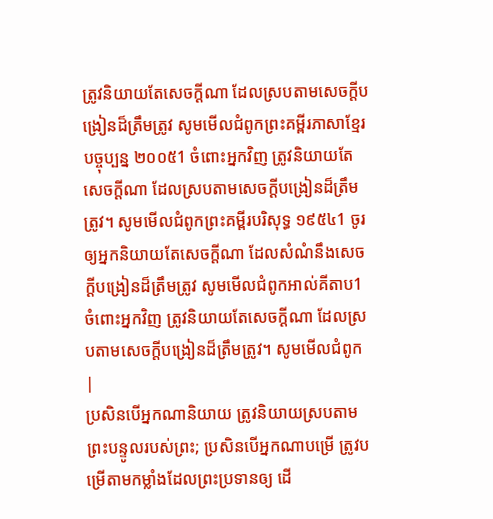ត្រូវនិយាយតែសេចក្ដីណា ដែលស្របតាមសេចក្ដីបង្រៀនដ៏ត្រឹមត្រូវ សូមមើលជំពូកព្រះគម្ពីរភាសាខ្មែរបច្ចុប្បន្ន ២០០៥1 ចំពោះអ្នកវិញ ត្រូវនិយាយតែសេចក្ដីណា ដែលស្របតាមសេចក្ដីបង្រៀនដ៏ត្រឹមត្រូវ។ សូមមើលជំពូកព្រះគម្ពីរបរិសុទ្ធ ១៩៥៤1 ចូរឲ្យអ្នកនិយាយតែសេចក្ដីណា ដែលសំណំនឹងសេចក្ដីបង្រៀនដ៏ត្រឹមត្រូវ សូមមើលជំពូកអាល់គីតាប1 ចំពោះអ្នកវិញ ត្រូវនិយាយតែសេចក្ដីណា ដែលស្របតាមសេចក្ដីបង្រៀនដ៏ត្រឹមត្រូវ។ សូមមើលជំពូក |
ប្រសិនបើអ្នកណានិយាយ ត្រូវនិយាយស្របតាមព្រះបន្ទូលរបស់ព្រះ; ប្រសិនបើអ្នកណាបម្រើ ត្រូវបម្រើតាមកម្លាំងដែលព្រះប្រទានឲ្យ ដើ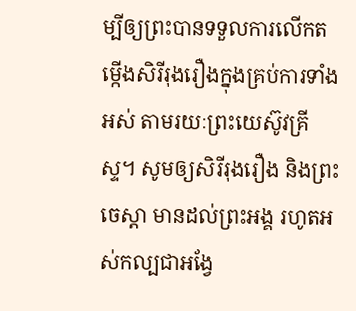ម្បីឲ្យព្រះបានទទួលការលើកតម្កើងសិរីរុងរឿងក្នុងគ្រប់ការទាំងអស់ តាមរយៈព្រះយេស៊ូវគ្រីស្ទ។ សូមឲ្យសិរីរុងរឿង និងព្រះចេស្ដា មានដល់ព្រះអង្គ រហូតអស់កល្បជាអង្វែ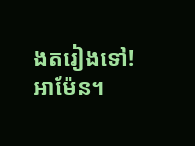ងតរៀងទៅ! អាម៉ែន។